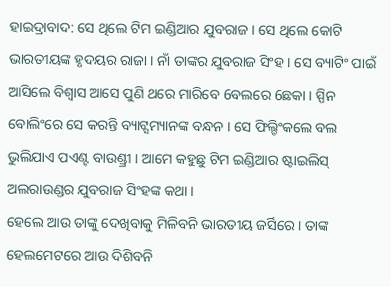ହାଇଦ୍ରାବାଦ: ସେ ଥିଲେ ଟିମ ଇଣ୍ଡିଆର ଯୁବରାଜ । ସେ ଥିଲେ କୋଟି ଭାରତୀୟଙ୍କ ହୃଦୟର ରାଜା । ନାଁ ତାଙ୍କର ଯୁବରାଜ ସିଂହ । ସେ ବ୍ୟାଟିଂ ପାଇଁ ଆସିଲେ ବିଶ୍ବାସ ଆସେ ପୁଣି ଥରେ ମାରିବେ 6ବଲରେ 6ଛକା । ସ୍ପିନ ବୋଲିଂରେ ସେ କରନ୍ତି ବ୍ୟାଟ୍ସମ୍ୟାନଙ୍କ ବନ୍ଧନ । ସେ ଫିଲ୍ଡିଂକଲେ ବଲ ଭୁଲିଯାଏ ପଏଣ୍ଟ ବାଉଣ୍ଡ୍ରୀ । ଆମେ କହୁଛୁ ଟିମ ଇଣ୍ଡିଆର ଷ୍ଟାଇଲିସ୍ ଅଲରାଉଣ୍ଡର ଯୁବରାଜ ସିଂହଙ୍କ କଥା ।
ହେଲେ ଆଉ ତାଙ୍କୁ ଦେଖିବାକୁ ମିଳିବନି ଭାରତୀୟ ଜର୍ସିରେ । ତାଙ୍କ ହେଲମେଟରେ ଆଉ ଦିଶିବନି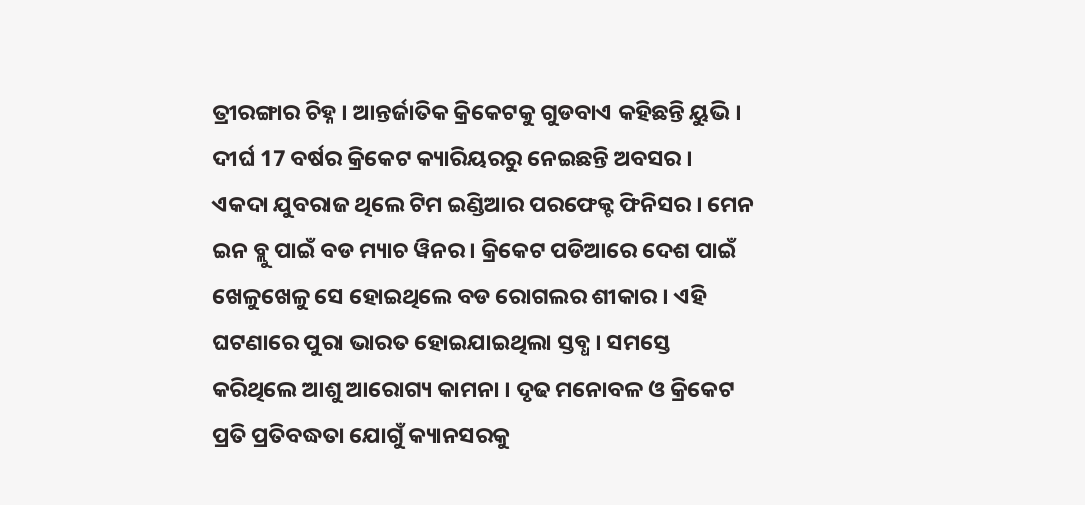ତ୍ରୀରଙ୍ଗାର ଚିହ୍ନ । ଆନ୍ତର୍ଜାତିକ କ୍ରିକେଟକୁ ଗୁଡବାଏ କହିଛନ୍ତି ୟୁଭି । ଦୀର୍ଘ 17 ବର୍ଷର କ୍ରିକେଟ କ୍ୟାରିୟରରୁ ନେଇଛନ୍ତି ଅବସର ।
ଏକଦା ଯୁବରାଜ ଥିଲେ ଟିମ ଇଣ୍ଡିଆର ପରଫେକ୍ଟ ଫିନିସର । ମେନ ଇନ ବ୍ଲୁ ପାଇଁ ବଡ ମ୍ୟାଚ ୱିନର । କ୍ରିକେଟ ପଡିଆରେ ଦେଶ ପାଇଁ ଖେଳୁଖେଳୁ ସେ ହୋଇଥିଲେ ବଡ ରୋଗଲର ଶୀକାର । ଏହି ଘଟଣାରେ ପୁରା ଭାରତ ହୋଇଯାଇଥିଲା ସ୍ତବ୍ଧ । ସମସ୍ତେ କରିଥିଲେ ଆଶୁ ଆରୋଗ୍ୟ କାମନା । ଦୃଢ ମନୋବଳ ଓ କ୍ରିକେଟ ପ୍ରତି ପ୍ରତିବଦ୍ଧତା ଯୋଗୁଁ କ୍ୟାନସରକୁ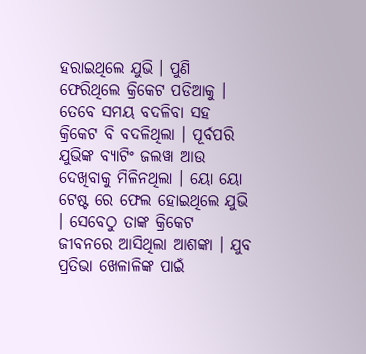ହରାଇଥିଲେ ଯୁଭି । ପୁଣି ଫେରିଥିଲେ କ୍ରିକେଟ ପଡିଆକୁ ।
ତେବେ ସମୟ ବଦଳିବା ସହ କ୍ରିକେଟ ବି ବଦଳିଥିଲା । ପୂର୍ବପରି ଯୁଭିଙ୍କ ବ୍ୟାଟିଂ ଜଲୱା ଆଉ ଦେଖିବାକୁ ମିଳିନଥିଲା । ୟୋ ୟୋ ଟେଷ୍ଟ ରେ ଫେଲ ହୋଇଥିଲେ ଯୁଭି । ସେବେଠୁ ତାଙ୍କ କ୍ରିକେଟ ଜୀବନରେ ଆସିଥିଲା ଆଶଙ୍କା । ଯୁବ ପ୍ରତିଭା ଖେଳାଳିଙ୍କ ପାଇଁ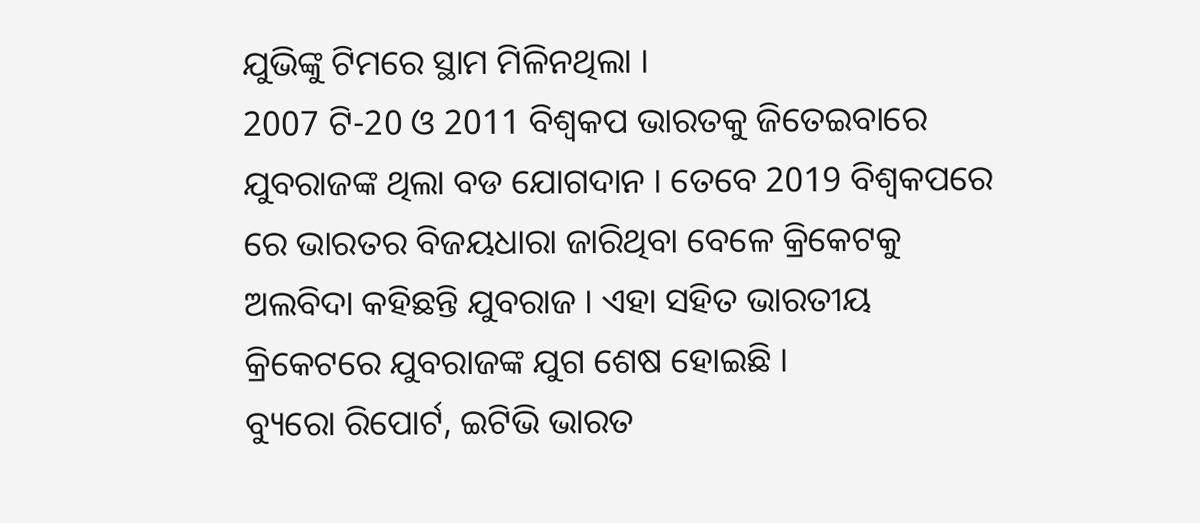ଯୁଭିଙ୍କୁ ଟିମରେ ସ୍ଥାମ ମିଳିନଥିଲା ।
2007 ଟି-20 ଓ 2011 ବିଶ୍ବକପ ଭାରତକୁ ଜିତେଇବାରେ ଯୁବରାଜଙ୍କ ଥିଲା ବଡ ଯୋଗଦାନ । ତେବେ 2019 ବିଶ୍ବକପରେ ରେ ଭାରତର ବିଜୟଧାରା ଜାରିଥିବା ବେଳେ କ୍ରିକେଟକୁ ଅଲବିଦା କହିଛନ୍ତି ଯୁବରାଜ । ଏହା ସହିତ ଭାରତୀୟ କ୍ରିକେଟରେ ଯୁବରାଜଙ୍କ ଯୁଗ ଶେଷ ହୋଇଛି ।
ବ୍ୟୁରୋ ରିପୋର୍ଟ, ଇଟିଭି ଭାରତ